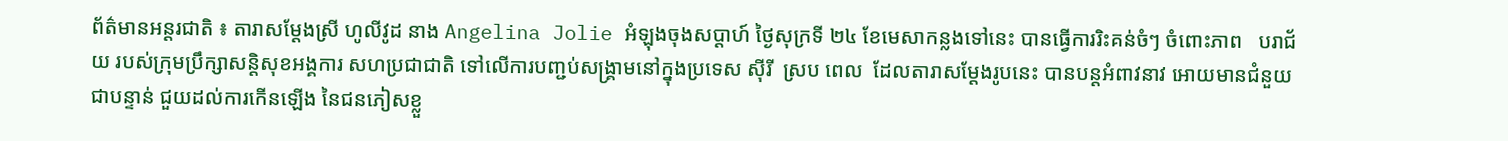ព័ត៌មានអន្តរជាតិ ៖ តារាសម្តែងស្រី ហូលីវូដ នាង Angelina Jolie អំឡុងចុងសប្តាហ៍ ថ្ងៃសុក្រទី ២៤ ខែមេសាកន្លងទៅនេះ បានធ្វើការរិះគន់ចំៗ ចំពោះភាព   បរាជ័យ របស់ក្រុមប្រឹក្សាសន្តិសុខអង្គការ សហប្រជាជាតិ ទៅលើការបញ្ជប់សង្គ្រាមនៅក្នុងប្រទេស ស៊ីរី  ស្រប ពេល  ដែលតារាសម្តែងរូបនេះ បានបន្តអំពាវនាវ អោយមានជំនួយជាបន្ទាន់ ជួយដល់ការកើនឡើង នៃជនភៀសខ្លួ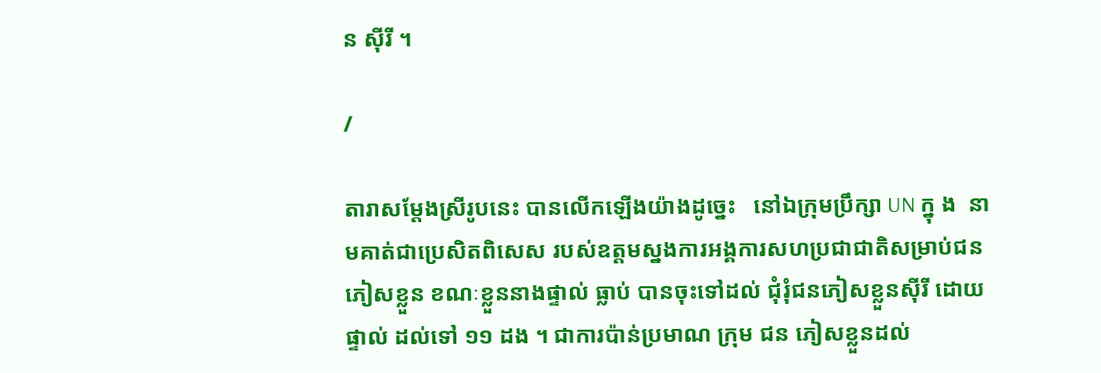ន ស៊ីរី ។

/

តារាសម្តែងស្រីរូបនេះ បានលើកឡើងយ៉ាងដូច្នេះ   នៅឯក្រុមប្រឹក្សា UN ក្នុ ង  នា មគាត់ជាប្រេសិតពិសេស របស់ឧត្តមស្នងការអង្គការសហប្រជាជាតិសម្រាប់ជនភៀសខ្លួន ខណៈខ្លួននាងផ្ទាល់ ធ្លាប់ បានចុះទៅដល់ ជុំរុំជនភៀសខ្លួនស៊ីរី ដោយផ្ទាល់ ដល់ទៅ ១១ ដង ។ ជាការប៉ាន់ប្រមាណ ក្រុម ជន ភៀសខ្លួនដល់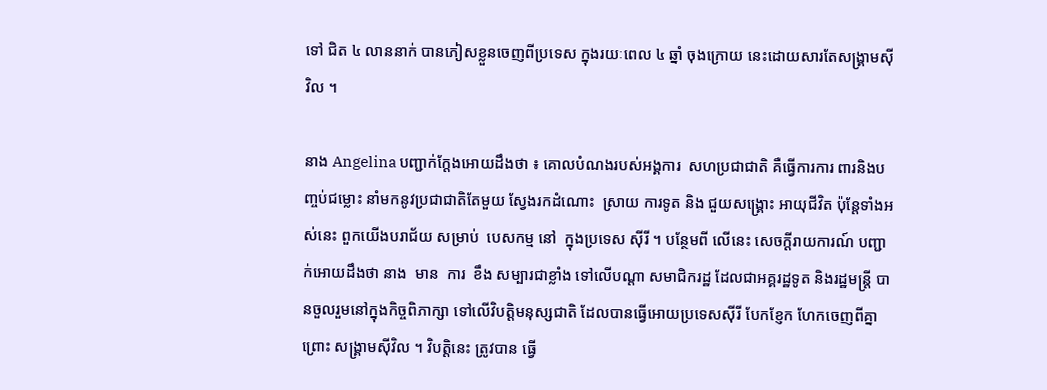ទៅ ជិត ៤ លាននាក់ បានភៀសខ្លួនចេញពីប្រទេស ក្នុងរយៈពេល ៤ ឆ្នាំ ចុងក្រោយ នេះដោយសារតែសង្គ្រាមស៊ីវិល ។

នាង Angelina បញ្ជាក់ក្តែងអោយដឹងថា ៖ គោលបំណងរបស់អង្គការ  សហប្រជាជាតិ គឺធ្វើការការ ពារនិងបញ្ចប់ជម្លោះ នាំមកនូវប្រជាជាតិតែមួយ ស្វែងរកដំណោះ  ស្រាយ ការទូត និង ជួយសង្គ្រោះ អាយុជីវិត ប៉ុន្តែទាំងអស់នេះ ពួកយើងបរាជ័យ សម្រាប់  បេសកម្ម នៅ  ក្នុងប្រទេស ស៊ីរី ។ បន្ថែមពី លើនេះ សេចក្តីរាយការណ៍ បញ្ជាក់អោយដឹងថា នាង  មាន  ការ  ខឹង សម្បារជាខ្លាំង ទៅលើបណ្តា សមាជិករដ្ឋ ដែលជាអគ្គរដ្ឋទូត និងរដ្ឋមន្រ្តី បានចួលរួមនៅក្នុងកិច្ចពិភាក្សា ទៅលើវិបត្តិមនុស្សជាតិ ដែលបានធ្វើអោយប្រទេសស៊ីរី បែកខ្ញែក ហែកចេញពីគ្នា ព្រោះ សង្គ្រាមស៊ីវិល ។ វិបត្តិនេះ ត្រូវបាន ធ្វើ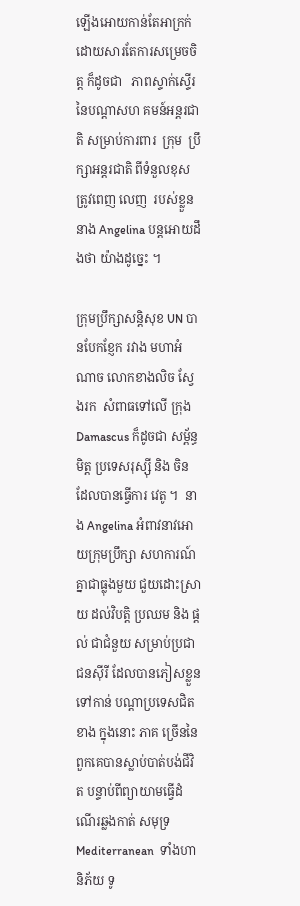ឡើងអោយកាន់តែអាក្រក់ ដោយសារតែការសម្រេចចិត្ត ក៏ដូចជា   ភាពស្ទាក់ស្ទើរ នៃបណ្តាសហ គមន៍អន្តរជាតិ សម្រាប់ការពារ  ក្រុម  ប្រឹក្សាអន្តរជាតិ ពីទំនួលខុសត្រូវពេញ លេញ  របស់ខ្លួន នាង Angelina បន្តអោយដឹងថា យ៉ាងដូច្នេះ ។

ក្រុមប្រឹក្សាសន្តិសុខ UN បានបែកខ្ញែក រវាង មហាអំណាច លោកខាងលិច ស្វែងរក  សំពាធទៅលើ ក្រុង Damascus ក៏ដូចជា សម្ព័ន្ធមិត្ត ប្រទេសរុស្ស៊ី និង ចិន ដែលបានធ្វើការ វេតូ ។  នាង Angelina អំពាវនាវអោយក្រុមប្រឹក្សា សហការណ៍គ្នាជាធ្លុងមួយ ជួយដោះស្រាយ ដល់វិបត្តិ ប្រឈម និង ផ្តល់ ជាជំនួយ សម្រាប់ប្រជាជនស៊ីរី ដែលបានភៀសខ្លួនទៅកាន់ បណ្តាប្រទេសជិត  ខាង ក្នុងនោះ ភាគ ច្រើននៃពួកគេបានស្លាប់បាត់បង់ជីវិត បន្ទាប់ពីព្យាយាមធ្វើដំណើរឆ្លងកាត់ សមុទ្រ Mediterranean  ទាំងហានិភ័យ ទូ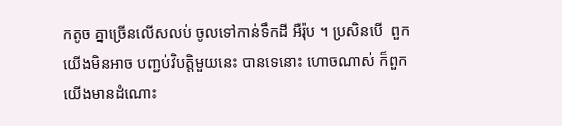កតូច គ្នាច្រើនលើសលប់ ចូលទៅកាន់ទឹកដី អឺរ៉ុប ។ ប្រសិនបើ  ពួកយើងមិនអាច បញ្ជប់វិបត្តិមួយនេះ បានទេនោះ ហោចណាស់ ក៏ពួកយើងមានដំណោះ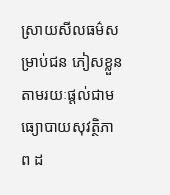ស្រាយសីលធម៌សម្រាប់ជន ភៀសខ្លួន តាមរយៈផ្តល់ជាមធ្យោបាយសុវត្ថិភាព ដ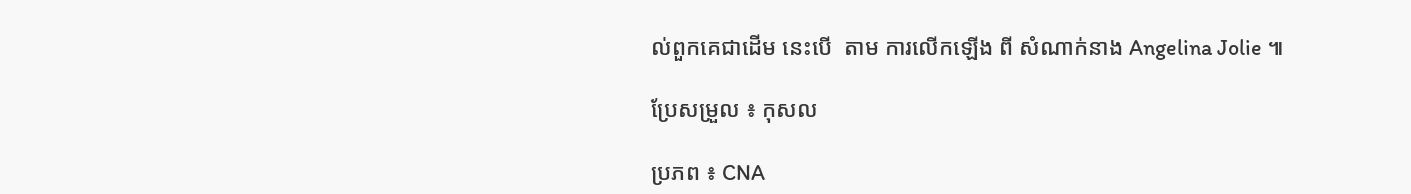ល់ពួកគេជាដើម នេះបើ  តាម ការលើកឡើង ពី សំណាក់នាង Angelina Jolie ៕

ប្រែសម្រួល ៖ កុសល

ប្រភព ៖ CNA